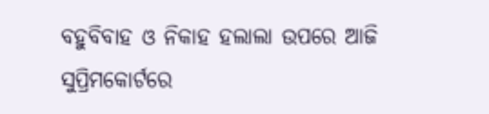ବହୁବିବାହ ଓ ନିକାହ ହଲାଲା ଉପରେ ଆଜି ସୁପ୍ରିମକୋର୍ଟରେ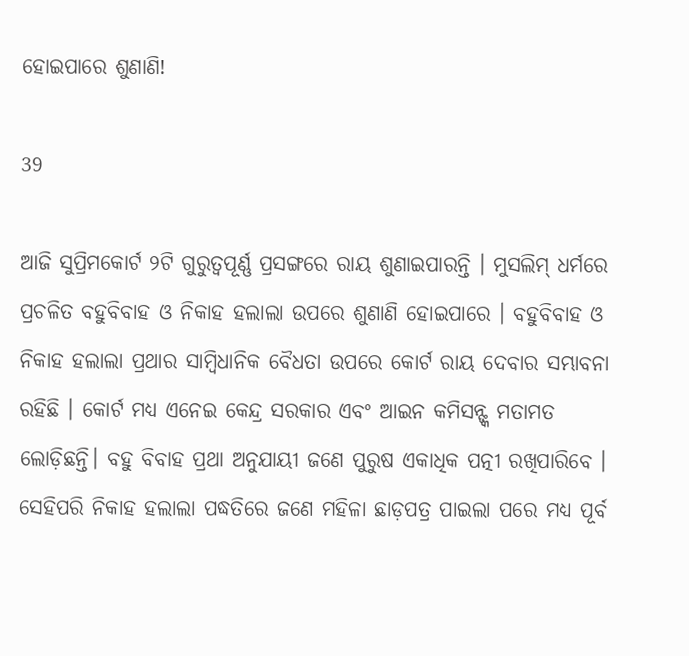ହୋଇପାରେ ଶୁଣାଣି!

39

ଆଜି ସୁପ୍ରିମକୋର୍ଟ ୨ଟି ଗୁରୁତ୍ୱପୂର୍ଣ୍ଣ ପ୍ରସଙ୍ଗରେ ରାୟ ଶୁଣାଇପାରନ୍ତି । ମୁସଲିମ୍ ଧର୍ମରେ ପ୍ରଚଳିତ ବହୁବିବାହ ଓ ନିକାହ ହଲାଲା ଉପରେ ଶୁଣାଣି ହୋଇପାରେ । ବହୁବିବାହ ଓ ନିକାହ ହଲାଲା ପ୍ରଥାର ସାମ୍ବିଧାନିକ ବୈଧତା ଉପରେ କୋର୍ଟ ରାୟ ଦେବାର ସମ୍ଭାବନା ରହିଛି । କୋର୍ଟ ମଧ୍ୟ ଏନେଇ କେନ୍ଦ୍ର ସରକାର ଏବଂ ଆଇନ କମିସନ୍ଙ୍କ ମତାମତ ଲୋଡ଼ିଛନ୍ତି। ବହୁ ବିବାହ ପ୍ରଥା ଅନୁଯାୟୀ ଜଣେ ପୁରୁଷ ଏକାଧିକ ପତ୍ନୀ ରଖିପାରିବେ । ସେହିପରି ନିକାହ ହଲାଲା ପଦ୍ଧତିରେ ଜଣେ ମହିଳା ଛାଡ଼ପତ୍ର ପାଇଲା ପରେ ମଧ୍ୟ ପୂର୍ବ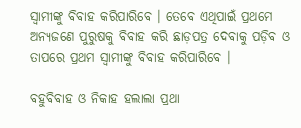ସ୍ୱାମୀଙ୍କୁ ବିବାହ କରିପାରିବେ । ତେବେ ଏଥିପାଇଁ ପ୍ରଥମେ ଅନ୍ୟଜଣେ ପୁରୁଷକୁ ବିବାହ କରି ଛାଡ଼ପତ୍ର ଦେବାକୁ ପଡ଼ିବ ଓ ତାପରେ ପ୍ରଥମ ସ୍ୱାମୀଙ୍କୁ ବିବାହ କରିପାରିବେ ।

ବହୁବିବାହ ଓ ନିକାହ ହଲାଲା ପ୍ରଥା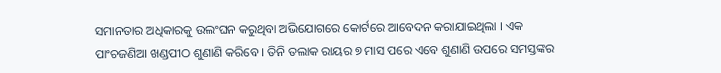ସମାନତାର ଅଧିକାରକୁ ଉଲଂଘନ କରୁଥିବା ଅଭିଯୋଗରେ କୋର୍ଟରେ ଆବେଦନ କରାଯାଇଥିଲା । ଏକ ପାଂଚଜଣିଆ ଖଣ୍ଡପୀଠ ଶୁଣାଣି କରିବେ । ତିନି ତଲାକ ରାୟର ୭ ମାସ ପରେ ଏବେ ଶୁଣାଣି ଉପରେ ସମସ୍ତଙ୍କର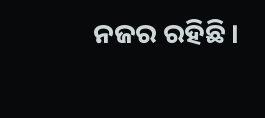ନଜର ରହିଛି ।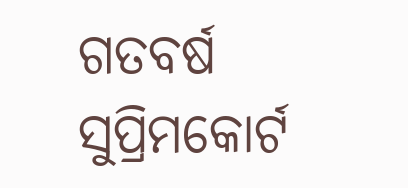ଗତବର୍ଷ ସୁପ୍ରିମକୋର୍ଟ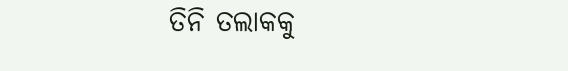ତିନି ତଲାକକୁ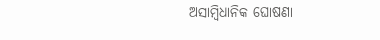ଅସାମ୍ବିଧାନିକ ଘୋଷଣା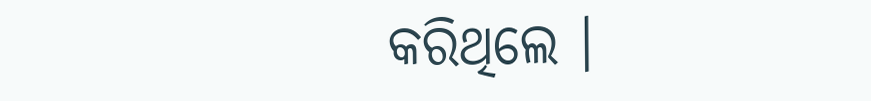କରିଥିଲେ ।